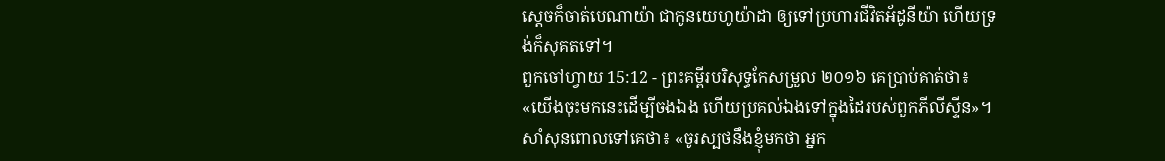ស្តេចក៏ចាត់បេណាយ៉ា ជាកូនយេហូយ៉ាដា ឲ្យទៅប្រហារជីវិតអ័ដូនីយ៉ា ហើយទ្រង់ក៏សុគតទៅ។
ពួកចៅហ្វាយ 15:12 - ព្រះគម្ពីរបរិសុទ្ធកែសម្រួល ២០១៦ គេប្រាប់គាត់ថា៖ «យើងចុះមកនេះដើម្បីចងឯង ហើយប្រគល់ឯងទៅក្នុងដៃរបស់ពួកភីលីស្ទីន»។ សាំសុនពោលទៅគេថា៖ «ចូរស្បថនឹងខ្ញុំមកថា អ្នក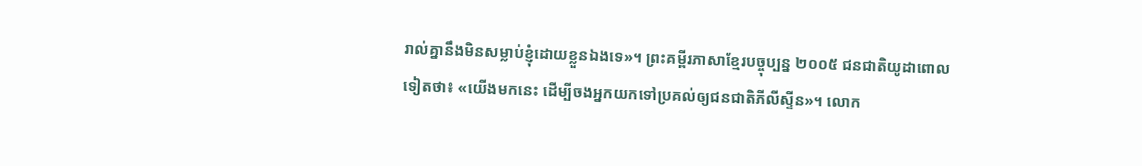រាល់គ្នានឹងមិនសម្លាប់ខ្ញុំដោយខ្លួនឯងទេ»។ ព្រះគម្ពីរភាសាខ្មែរបច្ចុប្បន្ន ២០០៥ ជនជាតិយូដាពោលទៀតថា៖ «យើងមកនេះ ដើម្បីចងអ្នកយកទៅប្រគល់ឲ្យជនជាតិភីលីស្ទីន»។ លោក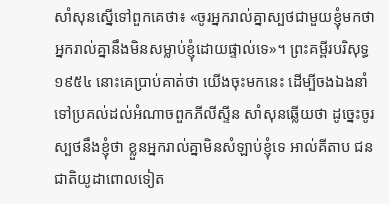សាំសុនស្នើទៅពួកគេថា៖ «ចូរអ្នករាល់គ្នាស្បថជាមួយខ្ញុំមកថា អ្នករាល់គ្នានឹងមិនសម្លាប់ខ្ញុំដោយផ្ទាល់ទេ»។ ព្រះគម្ពីរបរិសុទ្ធ ១៩៥៤ នោះគេប្រាប់គាត់ថា យើងចុះមកនេះ ដើម្បីចងឯងនាំទៅប្រគល់ដល់អំណាចពួកភីលីស្ទីន សាំសុនឆ្លើយថា ដូច្នេះចូរស្បថនឹងខ្ញុំថា ខ្លួនអ្នករាល់គ្នាមិនសំឡាប់ខ្ញុំទេ អាល់គីតាប ជនជាតិយូដាពោលទៀត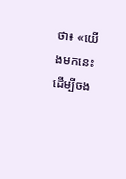ថា៖ «យើងមកនេះ ដើម្បីចង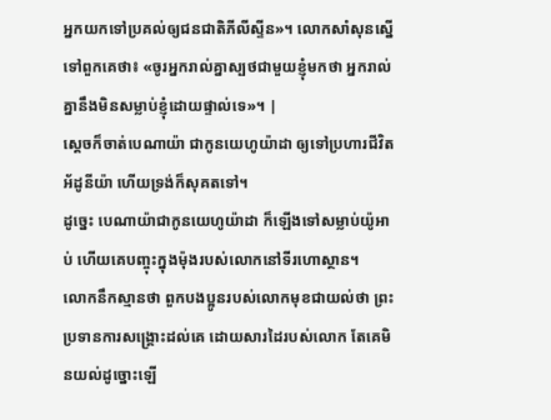អ្នកយកទៅប្រគល់ឲ្យជនជាតិភីលីស្ទីន»។ លោកសាំសុនស្នើទៅពួកគេថា៖ «ចូរអ្នករាល់គ្នាស្បថជាមួយខ្ញុំមកថា អ្នករាល់គ្នានឹងមិនសម្លាប់ខ្ញុំដោយផ្ទាល់ទេ»។ |
ស្តេចក៏ចាត់បេណាយ៉ា ជាកូនយេហូយ៉ាដា ឲ្យទៅប្រហារជីវិតអ័ដូនីយ៉ា ហើយទ្រង់ក៏សុគតទៅ។
ដូច្នេះ បេណាយ៉ាជាកូនយេហូយ៉ាដា ក៏ឡើងទៅសម្លាប់យ៉ូអាប់ ហើយគេបញ្ចុះក្នុងម៉ុងរបស់លោកនៅទីរហោស្ថាន។
លោកនឹកស្មានថា ពួកបងប្អូនរបស់លោកមុខជាយល់ថា ព្រះប្រទានការសង្គ្រោះដល់គេ ដោយសារដៃរបស់លោក តែគេមិនយល់ដូច្នោះឡើ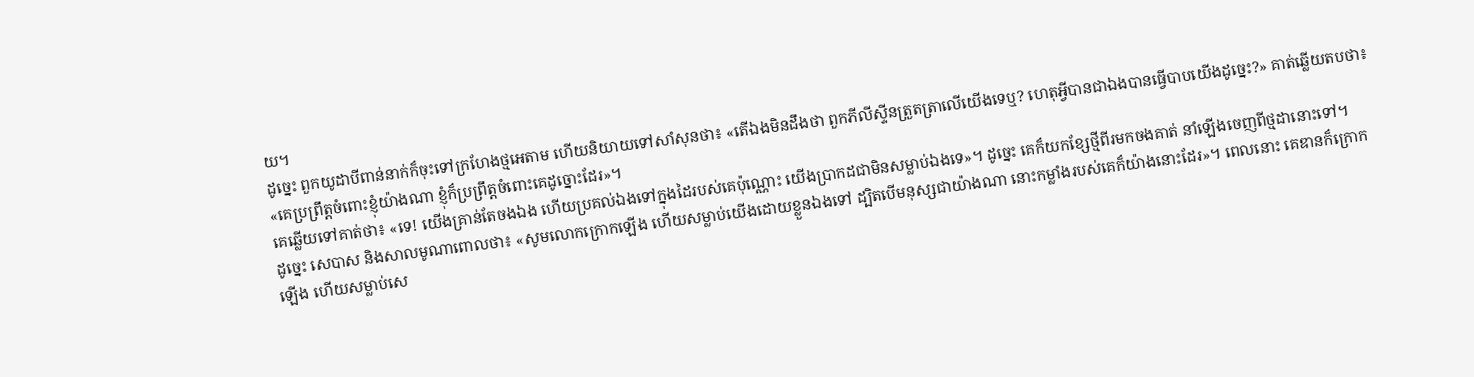យ។
ដូច្នេះ ពួកយូដាបីពាន់នាក់ក៏ចុះទៅក្រហែងថ្មអេតាម ហើយនិយាយទៅសាំសុនថា៖ «តើឯងមិនដឹងថា ពួកភីលីស្ទីនត្រួតត្រាលើយើងទេឬ? ហេតុអ្វីបានជាឯងបានធ្វើបាបយើងដូច្នេះ?» គាត់ឆ្លើយតបថា៖ «គេប្រព្រឹត្តចំពោះខ្ញុំយ៉ាងណា ខ្ញុំក៏ប្រព្រឹត្តចំពោះគេដូច្នោះដែរ»។
គេឆ្លើយទៅគាត់ថា៖ «ទេ! យើងគ្រាន់តែចងឯង ហើយប្រគល់ឯងទៅក្នុងដៃរបស់គេប៉ុណ្ណោះ យើងប្រាកដជាមិនសម្លាប់ឯងទេ»។ ដូច្នេះ គេក៏យកខ្សែថ្មីពីរមកចងគាត់ នាំឡើងចេញពីថ្មដានោះទៅ។
ដូច្នេះ សេបាស និងសាលមូណាពោលថា៖ «សូមលោកក្រោកឡើង ហើយសម្លាប់យើងដោយខ្លួនឯងទៅ ដ្បិតបើមនុស្សជាយ៉ាងណា នោះកម្លាំងរបស់គេក៏យ៉ាងនោះដែរ»។ ពេលនោះ គេឌានក៏ក្រោកឡើង ហើយសម្លាប់សេ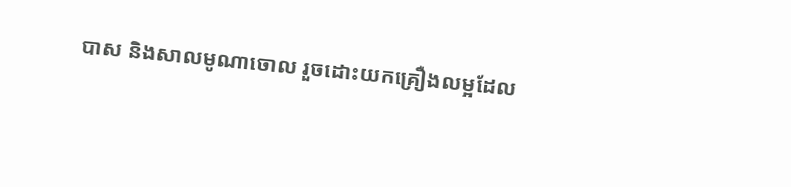បាស និងសាលមូណាចោល រួចដោះយកគ្រឿងលម្អដែល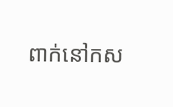ពាក់នៅកស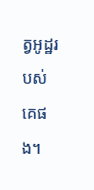ត្វអូដ្ឋរបស់គេផង។